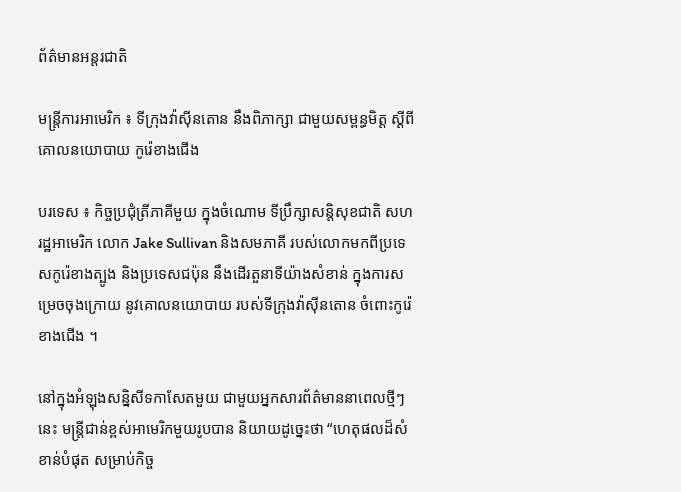ព័ត៌មានអន្តរជាតិ

មន្ត្រីការអាមេរិក ៖ ទីក្រុងវ៉ាស៊ីនតោន នឹងពិភាក្សា ជាមួយសម្ពន្ធមិត្ត ស្តីពីគោលនយោបាយ កូរ៉េខាងជើង

បរទេស ៖ កិច្ចប្រជុំត្រីភាគីមួយ ក្នុងចំណោម ទីប្រឹក្សាសន្តិសុខជាតិ សហរដ្ឋអាមេរិក លោក Jake Sullivan និងសមភាគី របស់លោកមកពីប្រទេសកូរ៉េខាងត្បូង និងប្រទេសជប៉ុន នឹងដើរតួនាទីយ៉ាងសំខាន់ ក្នុងការសម្រេចចុងក្រោយ នូវគោលនយោបាយ របស់ទីក្រុងវ៉ាស៊ីនតោន ចំពោះកូរ៉េខាងជើង ។

នៅក្នុងអំឡុងសន្និសីទកាសែតមួយ ជាមួយអ្នកសារព័ត៌មាននាពេលថ្មីៗនេះ មន្ត្រីជាន់ខ្ពស់អាមេរិកមួយរូបបាន និយាយដូច្នេះថា “ហេតុផលដ៏សំខាន់បំផុត សម្រាប់កិច្ច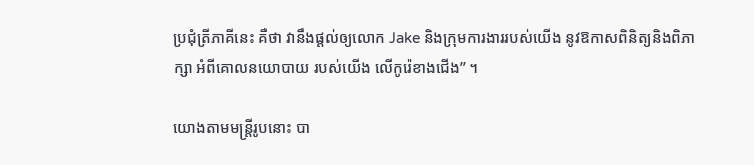ប្រជុំត្រីភាគីនេះ គឺថា វានឹងផ្តល់ឲ្យលោក Jake និងក្រុមការងាររបស់យើង នូវឱកាសពិនិត្យនិងពិភាក្សា អំពីគោលនយោបាយ របស់យើង លើកូរ៉េខាងជើង” ។

យោងតាមមន្ត្រីរូបនោះ បា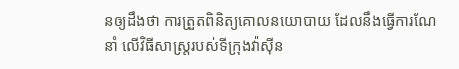នឲ្យដឹងថា ការត្រួតពិនិត្យគោលនយោបាយ ដែលនឹងធ្វើការណែនាំ លើវិធីសាស្ត្ររបស់ទីក្រុងវ៉ាស៊ីន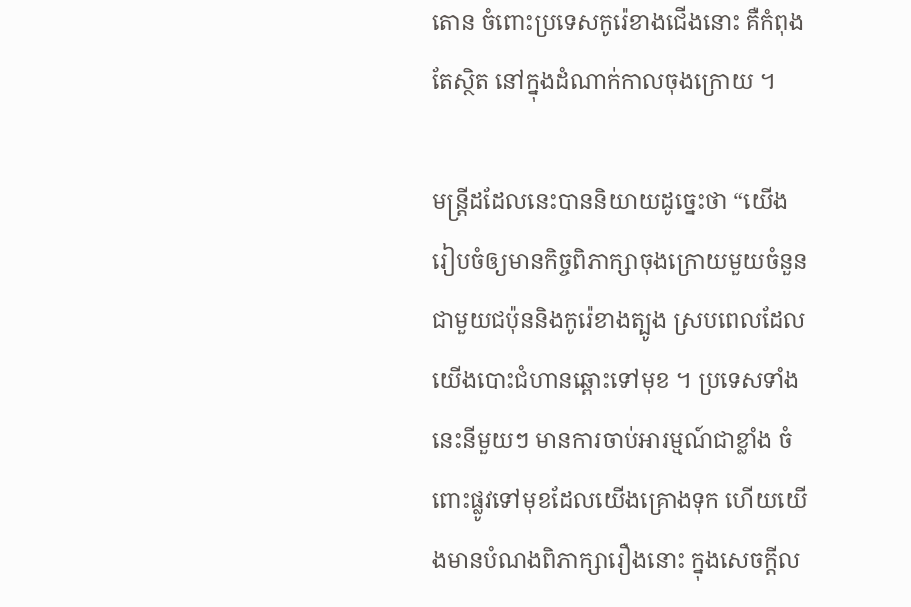តោន ចំពោះប្រទេសកូរ៉េខាងជើងនោះ គឺកំពុងតែស្ថិត នៅក្នុងដំណាក់កាលចុងក្រោយ ។

មន្ត្រីដដែលនេះបាននិយាយដូច្នេះថា “យើងរៀបចំឲ្យមានកិច្ចពិភាក្សាចុងក្រោយមួយចំនួន ជាមួយជប៉ុននិងកូរ៉េខាងត្បូង ស្របពេលដែលយើងបោះជំហានឆ្ពោះទៅមុខ ។ ប្រទេសទាំងនេះនីមួយៗ មានការចាប់អារម្មណ៍ជាខ្លាំង ចំពោះផ្លូវទៅមុខដែលយើងគ្រោងទុក ហើយយើងមានបំណងពិភាក្សារឿងនោះ ក្នុងសេចក្តីល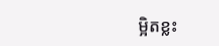ម្អិតខ្លះ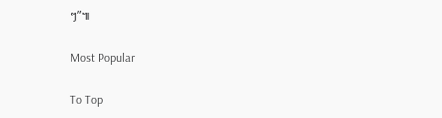ៗ”៕

Most Popular

To Top